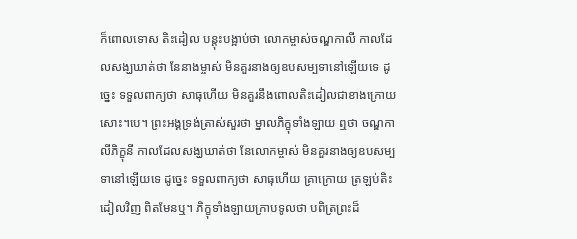ក៏ពោលទោស តិះដៀល បន្តុះបង្អាប់ថា លោកម្ចាស់ចណ្ឌកាលី កាលដែលសង្ឃឃាត់ថា នែនាងម្ចាស់ មិនគួរនាងឲ្យឧបសម្បទានៅឡើយទេ ដូច្នេះ ទទួលពាក្យថា សាធុហើយ មិនគួរនឹងពោលតិះដៀលជាខាងក្រោយសោះ។បេ។ ព្រះអង្គទ្រង់ត្រាស់សួរថា ម្នាលភិក្ខុទាំងឡាយ ឮថា ចណ្ឌកាលីភិក្ខុនី កាលដែលសង្ឃឃាត់ថា នែលោកម្ចាស់ មិនគួរនាងឲ្យឧបសម្បទានៅឡើយទេ ដូច្នេះ ទទួលពាក្យថា សាធុហើយ គ្រាក្រោយ ត្រឡប់តិះដៀលវិញ ពិតមែនឬ។ ភិក្ខុទាំងឡាយក្រាបទូលថា បពិត្រព្រះដ៏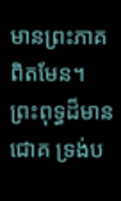មានព្រះភាគ ពិតមែន។ ព្រះពុទ្ធដ៏មានជោគ ទ្រង់ប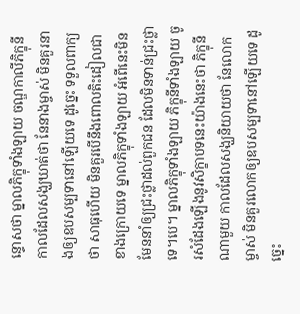ន្ទោសថា ម្នាលភិក្ខុទាំងឡាយ ចណ្ឌកាលីភិក្ខុនី កាលដែលសង្ឃឃាត់ថា នែនាងម្ចាស់ មិនគួរនាងឲ្យឧបសម្បទានៅឡើយទេ ដូច្នេះ ទទួលពាក្យថា សាធុហើយ មិនគួរបើនឹងពោលតិះដៀលជាខាងក្រោយទេ ម្នាលភិក្ខុទាំងឡាយ អំពើនេះមិនមែននាំឲ្យជ្រះថ្លាដល់ពួកជន ដែលមិនទាន់ជ្រះថ្លាទេ។បេ។ ម្នាលភិក្ខុទាំងឡាយ ភិក្ខុនីទាំងឡាយ ចូរសំដែងឡើងនូវសិក្ខាបទនេះយ៉ាងនេះថា ភិក្ខុនីណាមួយ កាលដែលសង្ឃនិយាយថា នែលោកម្ចាស់ មិនគួរលោកឲ្យឧបសម្បទានៅឡើយទេ ដូច្នេះ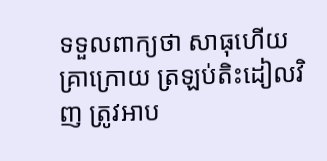ទទួលពាក្យថា សាធុហើយ គ្រាក្រោយ ត្រឡប់តិះដៀលវិញ ត្រូវអាប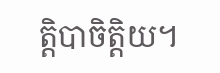ត្តិបាចិត្តិយ។